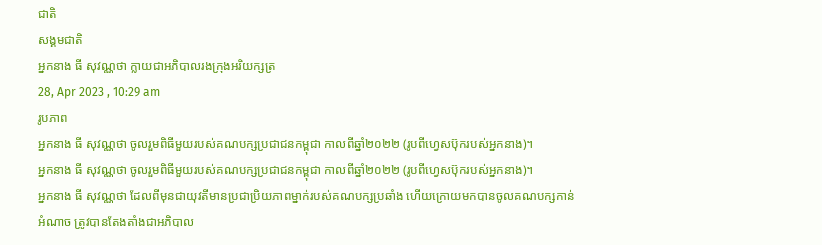ជាតិ
សង្គមជាតិ
អ្នកនាង ធី សុវណ្ណថា ក្លាយជាអភិបាលរងក្រុងអរិយក្សត្រ
28, Apr 2023 , 10:29 am
រូបភាព
អ្នកនាង ធី សុវណ្ណថា ចូលរួមពិធីមួយរបស់គណបក្សប្រជាជនកម្ពុជា កាលពីឆ្នាំ២០២២ (រូបពីហ្វេសប៊ុករបស់អ្នកនាង)។
អ្នកនាង ធី សុវណ្ណថា ចូលរួមពិធីមួយរបស់គណបក្សប្រជាជនកម្ពុជា កាលពីឆ្នាំ២០២២ (រូបពីហ្វេសប៊ុករបស់អ្នកនាង)។
អ្នកនាង ធី សុវណ្ណថា ដែលពីមុនជាយុវតីមានប្រជាប្រិយភាពម្នាក់របស់គណបក្សប្រឆាំង ហើយក្រោយមកបានចូលគណបក្សកាន់អំណាច ត្រូវបានតែងតាំងជាអភិបាល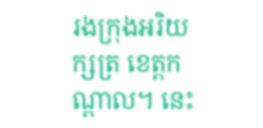រងក្រុងអរិយក្សត្រ ខេត្តកណ្តាល។ នេះ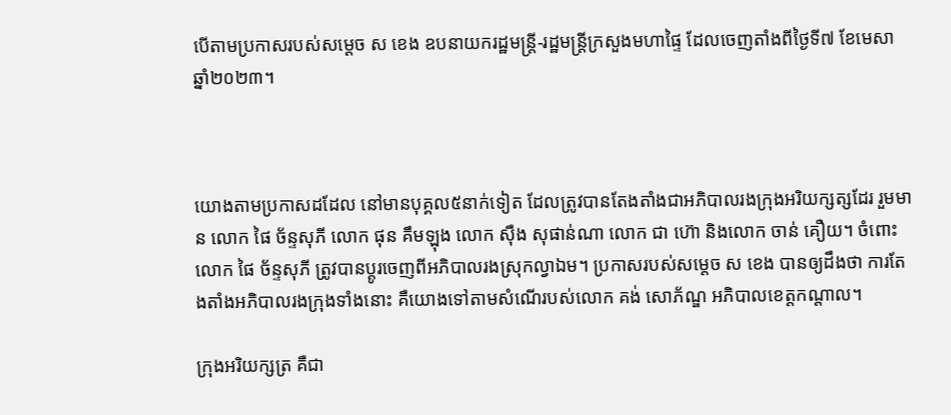បើតាមប្រកាសរបស់សម្តេច ស ខេង ឧបនាយករដ្ឋមន្រ្តី-រដ្ឋមន្រ្តីក្រសួងមហាផ្ទៃ ដែលចេញតាំងពីថ្ងៃទី៧ ខែមេសា ឆ្នាំ២០២៣។



យោងតាមប្រកាសដដែល នៅមានបុគ្គល៥នាក់ទៀត ដែលត្រូវបានតែងតាំងជាអភិបាលរងក្រុងអរិយក្សត្សដែរ រួមមាន លោក ផៃ ច័ន្ទសុភី លោក ផុន គឹមឡុង លោក ស៊ឺង សុផាន់ណា លោក ជា ហ៊ោ និងលោក ចាន់ គឿយ។ ចំពោះលោក ផៃ ច័ន្ទសុភី ត្រូវបានប្តូរចេញពីអភិបាលរងស្រុកល្វាឯម។ ប្រកាសរបស់សម្តេច ស ខេង បានឲ្យដឹងថា ការតែងតាំងអភិបាលរងក្រុងទាំងនោះ គឺយោងទៅតាមសំណើរបស់លោក គង់ សោភ័ណ្ឌ អភិបាលខេត្តកណ្តាល។

ក្រុងអរិយក្សត្រ គឺជា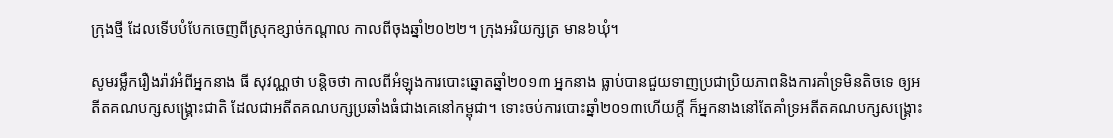ក្រុងថ្មី ដែលទើបបំបែកចេញពីស្រុកខ្សាច់កណ្តាល កាលពីចុងឆ្នាំ២០២២។ ក្រុងអរិយក្សត្រ មាន៦ឃុំ។

សូមរម្លឹករឿងរ៉ាវអំពីអ្នកនាង ធី សុវណ្ណថា បន្តិចថា កាលពីអំឡុងការបោះឆ្នោតឆ្នាំ២០១៣ អ្នកនាង ធ្លាប់បានជួយទាញប្រជាប្រិយភាពនិងការគាំទ្រមិនតិចទេ ឲ្យអតីតគណបក្សសង្គ្រោះជាតិ ដែលជាអតីតគណបក្សប្រឆាំងធំជាងគេនៅកម្ពុជា។ ទោះចប់ការបោះឆ្នាំ២០១៣ហើយក្តី ក៏អ្នកនាងនៅតែគាំទ្រអតីតគណបក្សសង្គ្រោះ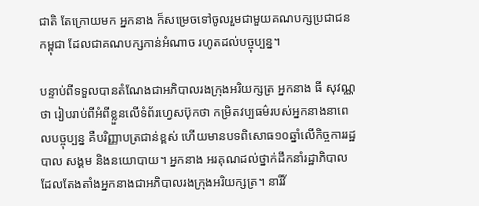ជាតិ តែក្រោយមក អ្នកនាង ក៏សម្រេចទៅចូលរួមជាមួយគណបក្សប្រជាជនកម្ពុជា ដែលជាគណបក្សកាន់អំណាច រហូតដល់បច្ចុប្បន្ន។

បន្ទាប់ពីទទួលបានតំណែងជាអភិបាលរងក្រុងអរិយក្សត្រ អ្នកនាង ធី សុវណ្ណថា រៀបរាប់ពីអំពីខ្លួនលើទំព័រហ្វេសប៊ុកថា កម្រិតវប្បធម៌របស់អ្នកនាងនាពេលបច្ចុប្បន្ន គឺបរិញ្ញាបត្រជាន់ខ្ពស់ ហើយមានបទពិសោធ១០ឆ្នាំលើកិច្ចការរដ្ឋបាល សង្គម និងនយោបាយ។ អ្នកនាង អរគុណដល់ថ្នាក់ដឹកនាំរដ្ឋាភិបាល ដែលតែងតាំងអ្នកនាងជាអភិបាលរងក្រុងអរិយក្សត្រ។ នារីវ័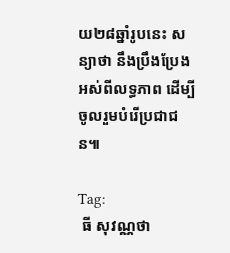យ២៨ឆ្នាំរូបនេះ សន្យាថា នឹងប្រឹងប្រែងអស់ពីលទ្ធភាព ដើម្បីចូលរួមបំរើប្រជាជន៕

Tag:
 ធី សុវណ្ណថា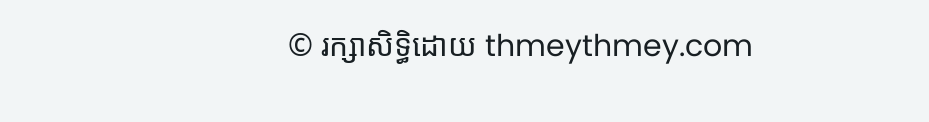© រក្សាសិទ្ធិដោយ thmeythmey.com